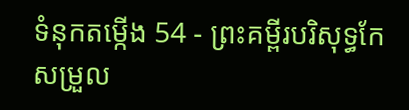ទំនុកតម្កើង 54 - ព្រះគម្ពីរបរិសុទ្ធកែសម្រួល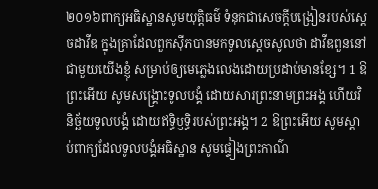២០១៦ពាក្យអធិស្ឋានសូមយុត្តិធម៌ ទំនុកជាសេចក្ដីបង្រៀនរបស់ស្តេចដាវីឌ ក្នុងគ្រាដែលពួកស៊ីភបានមកទូលស្តេចសូលថា ដាវីឌពួននៅជាមួយយើងខ្ញុំ សម្រាប់ឲ្យមេភ្លេងលេងដោយប្រដាប់មានខ្សែ។ 1 ឱព្រះអើយ សូមសង្គ្រោះទូលបង្គំ ដោយសារព្រះនាមព្រះអង្គ ហើយវិនិច្ឆ័យទូលបង្គំ ដោយឥទ្ធិឫទ្ធិរបស់ព្រះអង្គ។ 2 ឱព្រះអើយ សូមស្តាប់ពាក្យដែលទូលបង្គំអធិស្ឋាន សូមផ្ទៀងព្រះកាណ៌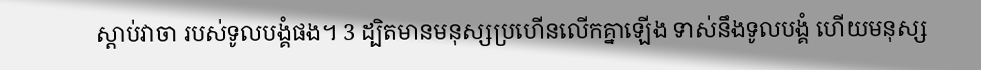ស្តាប់វាចា របស់ទូលបង្គំផង។ 3 ដ្បិតមានមនុស្សប្រហើនលើកគ្នាឡើង ទាស់នឹងទូលបង្គំ ហើយមនុស្ស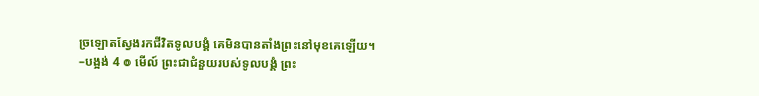ច្រឡោតស្វែងរកជីវិតទូលបង្គំ គេមិនបានតាំងព្រះនៅមុខគេឡើយ។ –បង្អង់ 4 ៙ មើល៍ ព្រះជាជំនួយរបស់ទូលបង្គំ ព្រះ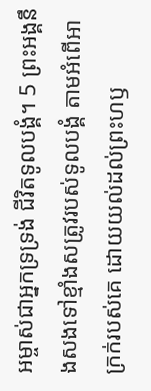អម្ចាស់ជាអ្នកទ្រទ្រង់ ជីវិតទូលបង្គំ។ 5 ព្រះអង្គនឹងសងទៅខ្មាំងសត្រូវរបស់ទូលបង្គំ តាមអំពើអាក្រក់របស់គេ ដោយយល់ដល់ព្រះហឫ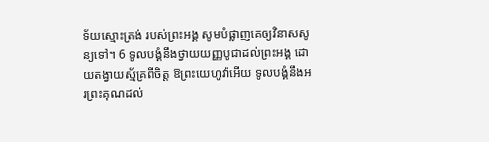ទ័យស្មោះត្រង់ របស់ព្រះអង្គ សូមបំផ្លាញគេឲ្យវិនាសសូន្យទៅ។ 6 ទូលបង្គំនឹងថ្វាយយញ្ញបូជាដល់ព្រះអង្គ ដោយតង្វាយស្ម័គ្រពីចិត្ត ឱព្រះយេហូវ៉ាអើយ ទូលបង្គំនឹងអរព្រះគុណដល់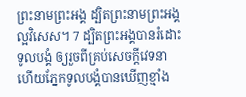ព្រះនាមព្រះអង្គ ដ្បិតព្រះនាមព្រះអង្គល្អវិសេស។ 7 ដ្បិតព្រះអង្គបានរំដោះទូលបង្គំ ឲ្យរួចពីគ្រប់សេចក្ដីវេទនា ហើយភ្នែកទូលបង្គំបានឃើញខ្មាំង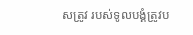សត្រូវ របស់ទូលបង្គំត្រូវប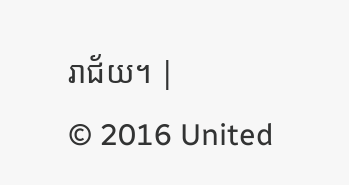រាជ័យ។ |
© 2016 United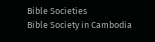Bible Societies
Bible Society in Cambodia